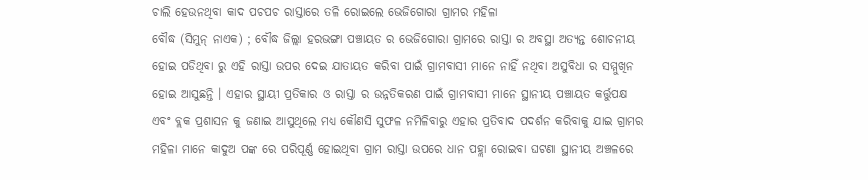ଚାଲି ହେଉନଥିବା କାଦ ପଚପଚ ରାସ୍ତାରେ ତଳି ରୋଇଲେ ଭେଜିଗୋରା ଗ୍ରାମର ମହିଳା
ବୌଦ୍ଧ (ସିମୁନ୍ ନାଏକ) ; ବୌଦ୍ଧ ଜିଲ୍ଲା ହରଭଙ୍ଗା ପଞ୍ଚାୟତ ର ଭେଜିଗୋରା ଗ୍ରାମରେ ରାସ୍ତା ର ଅବସ୍ଥା ଅତ୍ୟନ୍ତ ଶୋଚନୀୟ ହୋଇ ପଡିଥିବା ରୁ ଏହି ରାସ୍ତା ଉପର ଦେଇ ଯାତାୟତ କରିବା ପାଇଁ ଗ୍ରାମବାସୀ ମାନେ ନାହିଁ ନଥିବା ଅସୁବିଧା ର ସମ୍ମୁଖିନ ହୋଇ ଆସୁଛନ୍ତି । ଏହାର ସ୍ଥାୟୀ ପ୍ରତିକାର ଓ ରାସ୍ତା ର ଉନ୍ନତିକରଣ ପାଇଁ ଗ୍ରାମବାସୀ ମାନେ ସ୍ଥାନୀୟ ପଞ୍ଚାୟତ କର୍ତ୍ତୁପକ୍ଷ ଏବଂ ବ୍ଲକ ପ୍ରଶାସନ କୁ ଜଣାଇ ଆସୁଥିଲେ ମଧ୍ୟ କୌଣସି ସୁଫଳ ନମିଳିବାରୁ ଏହାର ପ୍ରତିବାଦ ପଦର୍ଶନ କରିବାକୁ ଯାଇ ଗ୍ରାମର ମହିଳା ମାନେ କାଦୁଅ ପଙ୍କ ରେ ପରିପୂର୍ଣ୍ଣ ହୋଇଥିବା ଗ୍ରାମ ରାସ୍ତା ଉପରେ ଧାନ ପହ୍ଲା ରୋଇବା ଘଟଣା ସ୍ଥାନୀୟ ଅଞ୍ଚଳରେ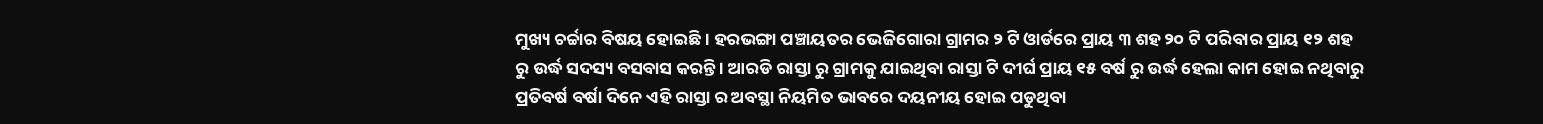ମୁଖ୍ୟ ଚର୍ଚ୍ଚାର ବିଷୟ ହୋଇଛି । ହରଭଙ୍ଗା ପଞ୍ଚାୟତର ଭେଜିଗୋରା ଗ୍ରାମର ୨ ଟି ଓାର୍ଡରେ ପ୍ରାୟ ୩ ଶହ ୨୦ ଟି ପରିବାର ପ୍ରାୟ ୧୨ ଶହ ରୁ ଉର୍ଦ୍ଧ ସଦସ୍ୟ ବସବାସ କରନ୍ତି । ଆରଡି ରାସ୍ତା ରୁ ଗ୍ରାମକୁ ଯାଇଥିବା ରାସ୍ତା ଟି ଦୀର୍ଘ ପ୍ରାୟ ୧୫ ବର୍ଷ ରୁ ଉର୍ଦ୍ଧ ହେଲା କାମ ହୋଇ ନଥିବାରୁ ପ୍ରତିବର୍ଷ ବର୍ଷା ଦିନେ ଏହି ରାସ୍ତା ର ଅବସ୍ଥା ନିୟମିତ ଭାବରେ ଦୟନୀୟ ହୋଇ ପଡୁଥିବା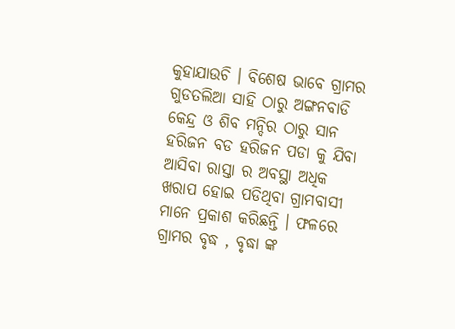କୁହାଯାଉଚି । ବିଶେଷ ଭାବେ ଗ୍ରାମର ଗୁଡତଲିଆ ସାହି ଠାରୁ ଅଙ୍ଗନବାଡି କେନ୍ଦ୍ର ଓ ଶିବ ମନ୍ଦିର ଠାରୁ ସାନ ହରିଜନ ବଡ ହରିଜନ ପଡା କୁ ଯିବା ଆସିବା ରାସ୍ତା ର ଅବସ୍ଥା ଅଧିକ ଖରାପ ହୋଇ ପଡିଥିବା ଗ୍ରାମବାସୀ ମାନେ ପ୍ରକାଶ କରିଛନ୍ତି । ଫଳରେ ଗ୍ରାମର ବୃଦ୍ଧ , ବୃଦ୍ଧା ଙ୍କ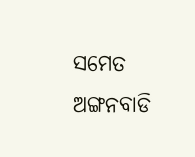ସମେତ ଅଙ୍ଗନବାଡି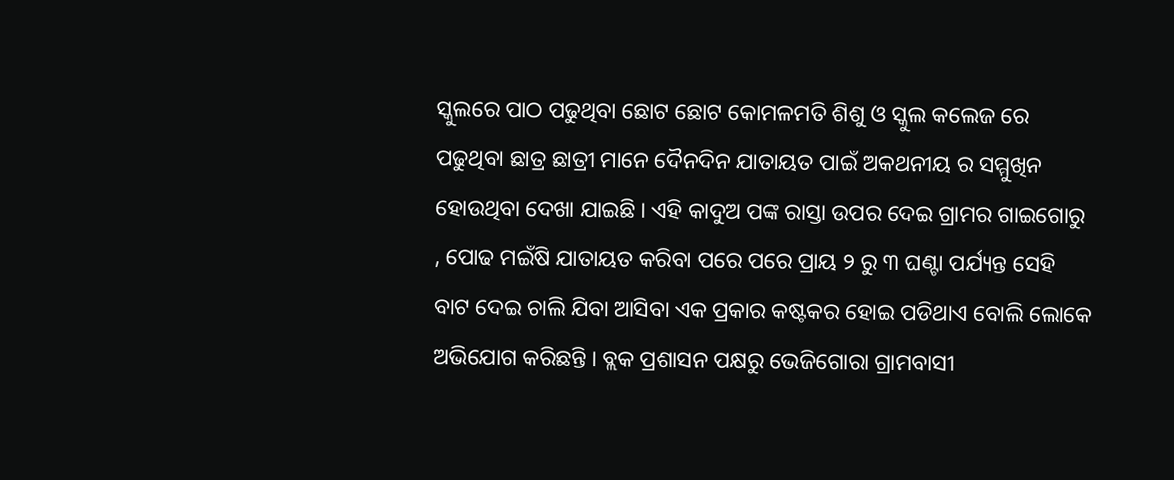ସ୍କୁଲରେ ପାଠ ପଢୁଥିବା ଛୋଟ ଛୋଟ କୋମଳମତି ଶିଶୁ ଓ ସ୍କୁଲ କଲେଜ ରେ ପଢୁଥିବା ଛାତ୍ର ଛାତ୍ରୀ ମାନେ ଦୈନଦିନ ଯାତାୟତ ପାଇଁ ଅକଥନୀୟ ର ସମ୍ମୁଖିନ ହୋଉଥିବା ଦେଖା ଯାଇଛି । ଏହି କାଦୁଅ ପଙ୍କ ରାସ୍ତା ଉପର ଦେଇ ଗ୍ରାମର ଗାଇଗୋରୁ , ପୋଢ ମଇଁଷି ଯାତାୟତ କରିବା ପରେ ପରେ ପ୍ରାୟ ୨ ରୁ ୩ ଘଣ୍ଟା ପର୍ଯ୍ୟନ୍ତ ସେହି ବାଟ ଦେଇ ଚାଲି ଯିବା ଆସିବା ଏକ ପ୍ରକାର କଷ୍ଟକର ହୋଇ ପଡିଥାଏ ବୋଲି ଲୋକେ ଅଭିଯୋଗ କରିଛନ୍ତି । ବ୍ଲକ ପ୍ରଶାସନ ପକ୍ଷରୁ ଭେଜିଗୋରା ଗ୍ରାମବାସୀ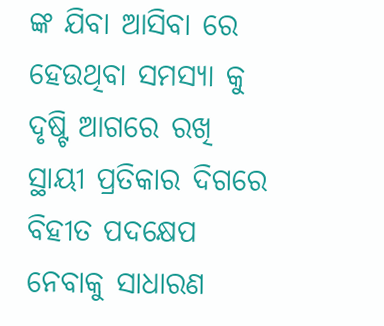ଙ୍କ ଯିବା ଆସିବା ରେ ହେଉଥିବା ସମସ୍ୟା କୁ ଦୃଷ୍ଟି ଆଗରେ ରଖି ସ୍ଥାୟୀ ପ୍ରତିକାର ଦିଗରେ ବିହୀତ ପଦକ୍ଷେପ ନେବାକୁ ସାଧାରଣ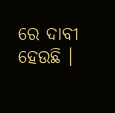ରେ ଦାବୀ ହେଉଛି ।